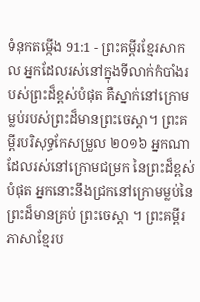ទំនុកតម្កើង 91:1 - ព្រះគម្ពីរខ្មែរសាកល អ្នកដែលរស់នៅក្នុងទីលាក់កំបាំងរបស់ព្រះដ៏ខ្ពស់បំផុត គឺស្នាក់នៅក្រោមម្លប់របស់ព្រះដ៏មានព្រះចេស្ដា។ ព្រះគម្ពីរបរិសុទ្ធកែសម្រួល ២០១៦ អ្នកណាដែលរស់នៅក្រោមជម្រក នៃព្រះដ៏ខ្ពស់បំផុត អ្នកនោះនឹងជ្រកនៅក្រោមម្លប់នៃព្រះដ៏មានគ្រប់ ព្រះចេស្តា ។ ព្រះគម្ពីរភាសាខ្មែរប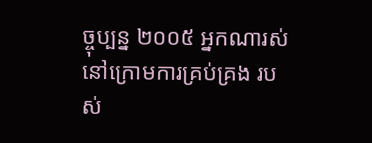ច្ចុប្បន្ន ២០០៥ អ្នកណារស់នៅក្រោមការគ្រប់គ្រង របស់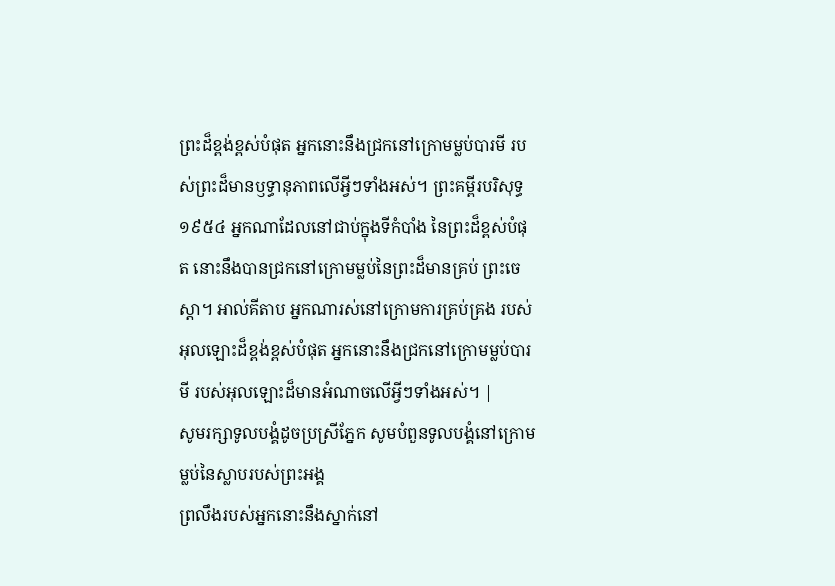ព្រះដ៏ខ្ពង់ខ្ពស់បំផុត អ្នកនោះនឹងជ្រកនៅក្រោមម្លប់បារមី របស់ព្រះដ៏មានឫទ្ធានុភាពលើអ្វីៗទាំងអស់។ ព្រះគម្ពីរបរិសុទ្ធ ១៩៥៤ អ្នកណាដែលនៅជាប់ក្នុងទីកំបាំង នៃព្រះដ៏ខ្ពស់បំផុត នោះនឹងបានជ្រកនៅក្រោមម្លប់នៃព្រះដ៏មានគ្រប់ ព្រះចេស្តា។ អាល់គីតាប អ្នកណារស់នៅក្រោមការគ្រប់គ្រង របស់អុលឡោះដ៏ខ្ពង់ខ្ពស់បំផុត អ្នកនោះនឹងជ្រកនៅក្រោមម្លប់បារមី របស់អុលឡោះដ៏មានអំណាចលើអ្វីៗទាំងអស់។ |
សូមរក្សាទូលបង្គំដូចប្រស្រីភ្នែក សូមបំពួនទូលបង្គំនៅក្រោមម្លប់នៃស្លាបរបស់ព្រះអង្គ
ព្រលឹងរបស់អ្នកនោះនឹងស្នាក់នៅ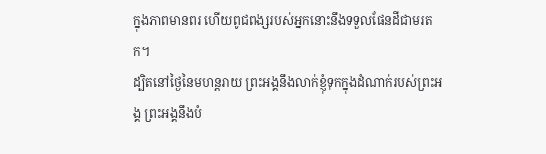ក្នុងភាពមានពរ ហើយពូជពង្សរបស់អ្នកនោះនឹងទទួលផែនដីជាមរតក។
ដ្បិតនៅថ្ងៃនៃមហន្តរាយ ព្រះអង្គនឹងលាក់ខ្ញុំទុកក្នុងដំណាក់របស់ព្រះអង្គ ព្រះអង្គនឹងបំ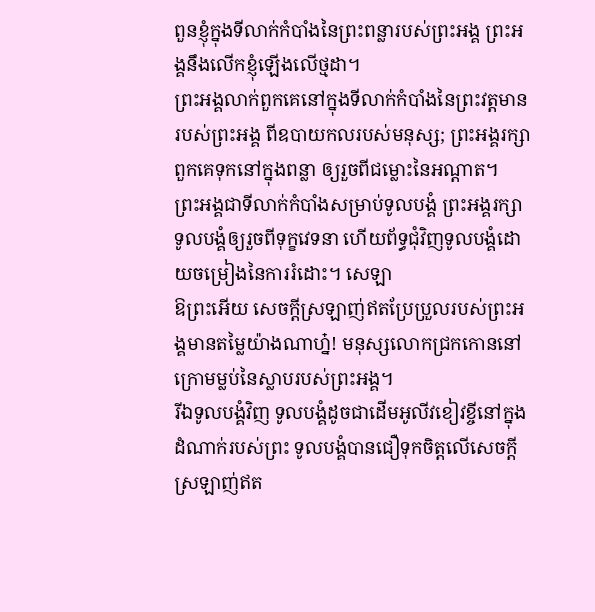ពួនខ្ញុំក្នុងទីលាក់កំបាំងនៃព្រះពន្លារបស់ព្រះអង្គ ព្រះអង្គនឹងលើកខ្ញុំឡើងលើថ្មដា។
ព្រះអង្គលាក់ពួកគេនៅក្នុងទីលាក់កំបាំងនៃព្រះវត្តមានរបស់ព្រះអង្គ ពីឧបាយកលរបស់មនុស្ស; ព្រះអង្គរក្សាពួកគេទុកនៅក្នុងពន្លា ឲ្យរួចពីជម្លោះនៃអណ្ដាត។
ព្រះអង្គជាទីលាក់កំបាំងសម្រាប់ទូលបង្គំ ព្រះអង្គរក្សាទូលបង្គំឲ្យរួចពីទុក្ខវេទនា ហើយព័ទ្ធជុំវិញទូលបង្គំដោយចម្រៀងនៃការរំដោះ។ សេឡា
ឱព្រះអើយ សេចក្ដីស្រឡាញ់ឥតប្រែប្រួលរបស់ព្រះអង្គមានតម្លៃយ៉ាងណាហ្ន៎! មនុស្សលោកជ្រកកោននៅក្រោមម្លប់នៃស្លាបរបស់ព្រះអង្គ។
រីឯទូលបង្គំវិញ ទូលបង្គំដូចជាដើមអូលីវខៀវខ្ចីនៅក្នុងដំណាក់របស់ព្រះ ទូលបង្គំបានជឿទុកចិត្តលើសេចក្ដីស្រឡាញ់ឥត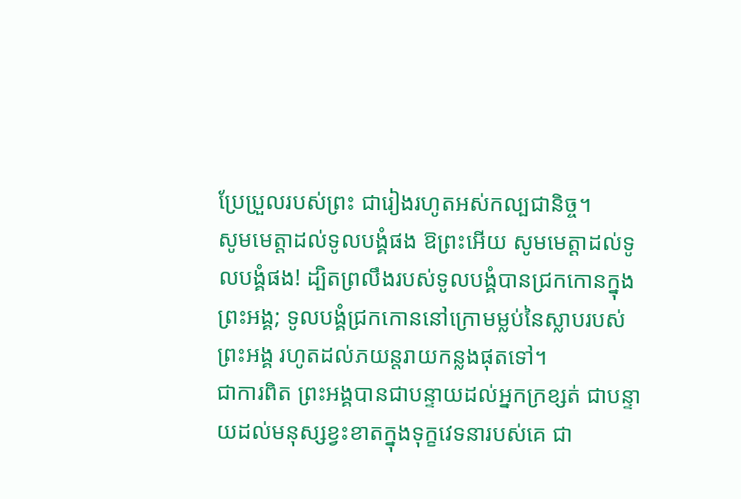ប្រែប្រួលរបស់ព្រះ ជារៀងរហូតអស់កល្បជានិច្ច។
សូមមេត្តាដល់ទូលបង្គំផង ឱព្រះអើយ សូមមេត្តាដល់ទូលបង្គំផង! ដ្បិតព្រលឹងរបស់ទូលបង្គំបានជ្រកកោនក្នុងព្រះអង្គ; ទូលបង្គំជ្រកកោននៅក្រោមម្លប់នៃស្លាបរបស់ព្រះអង្គ រហូតដល់ភយន្តរាយកន្លងផុតទៅ។
ជាការពិត ព្រះអង្គបានជាបន្ទាយដល់អ្នកក្រខ្សត់ ជាបន្ទាយដល់មនុស្សខ្វះខាតក្នុងទុក្ខវេទនារបស់គេ ជា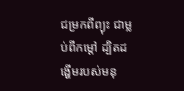ជម្រកពីព្យុះ ជាម្លប់ពីកម្ដៅ ដ្បិតដង្ហើមរបស់មនុ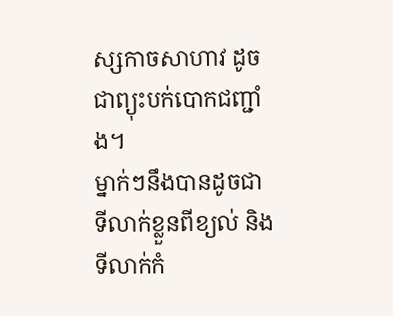ស្សកាចសាហាវ ដូចជាព្យុះបក់បោកជញ្ជាំង។
ម្នាក់ៗនឹងបានដូចជាទីលាក់ខ្លួនពីខ្យល់ និងទីលាក់កំ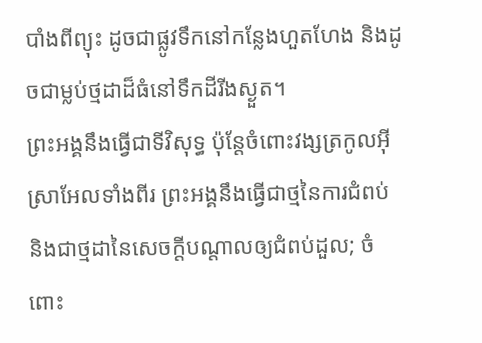បាំងពីព្យុះ ដូចជាផ្លូវទឹកនៅកន្លែងហួតហែង និងដូចជាម្លប់ថ្មដាដ៏ធំនៅទឹកដីរីងស្ងួត។
ព្រះអង្គនឹងធ្វើជាទីវិសុទ្ធ ប៉ុន្តែចំពោះវង្សត្រកូលអ៊ីស្រាអែលទាំងពីរ ព្រះអង្គនឹងធ្វើជាថ្មនៃការជំពប់ និងជាថ្មដានៃសេចក្ដីបណ្ដាលឲ្យជំពប់ដួល; ចំពោះ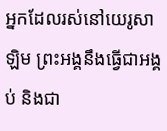អ្នកដែលរស់នៅយេរូសាឡិម ព្រះអង្គនឹងធ្វើជាអង្គប់ និងជា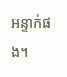អន្ទាក់ផង។